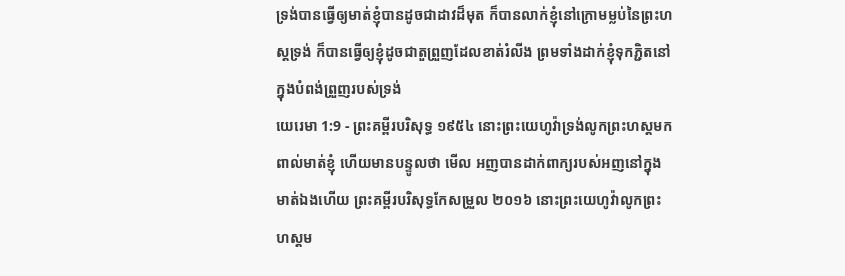ទ្រង់បានធ្វើឲ្យមាត់ខ្ញុំបានដូចជាដាវដ៏មុត ក៏បានលាក់ខ្ញុំនៅក្រោមម្លប់នៃព្រះហស្តទ្រង់ ក៏បានធ្វើឲ្យខ្ញុំដូចជាតួព្រួញដែលខាត់រំលីង ព្រមទាំងដាក់ខ្ញុំទុកភ្ជិតនៅក្នុងបំពង់ព្រួញរបស់ទ្រង់
យេរេមា 1:9 - ព្រះគម្ពីរបរិសុទ្ធ ១៩៥៤ នោះព្រះយេហូវ៉ាទ្រង់លូកព្រះហស្តមកពាល់មាត់ខ្ញុំ ហើយមានបន្ទូលថា មើល អញបានដាក់ពាក្យរបស់អញនៅក្នុងមាត់ឯងហើយ ព្រះគម្ពីរបរិសុទ្ធកែសម្រួល ២០១៦ នោះព្រះយេហូវ៉ាលូកព្រះហស្តម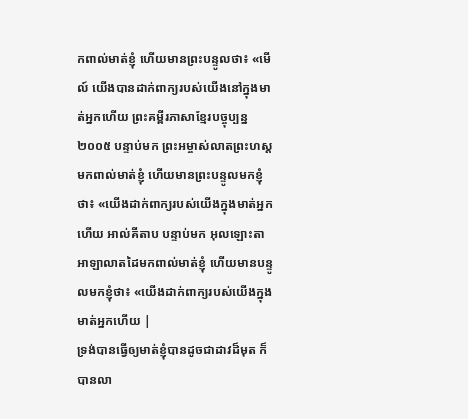កពាល់មាត់ខ្ញុំ ហើយមានព្រះបន្ទូលថា៖ «មើល៍ យើងបានដាក់ពាក្យរបស់យើងនៅក្នុងមាត់អ្នកហើយ ព្រះគម្ពីរភាសាខ្មែរបច្ចុប្បន្ន ២០០៥ បន្ទាប់មក ព្រះអម្ចាស់លាតព្រះហស្ដមកពាល់មាត់ខ្ញុំ ហើយមានព្រះបន្ទូលមកខ្ញុំថា៖ «យើងដាក់ពាក្យរបស់យើងក្នុងមាត់អ្នកហើយ អាល់គីតាប បន្ទាប់មក អុលឡោះតាអាឡាលាតដៃមកពាល់មាត់ខ្ញុំ ហើយមានបន្ទូលមកខ្ញុំថា៖ «យើងដាក់ពាក្យរបស់យើងក្នុងមាត់អ្នកហើយ |
ទ្រង់បានធ្វើឲ្យមាត់ខ្ញុំបានដូចជាដាវដ៏មុត ក៏បានលា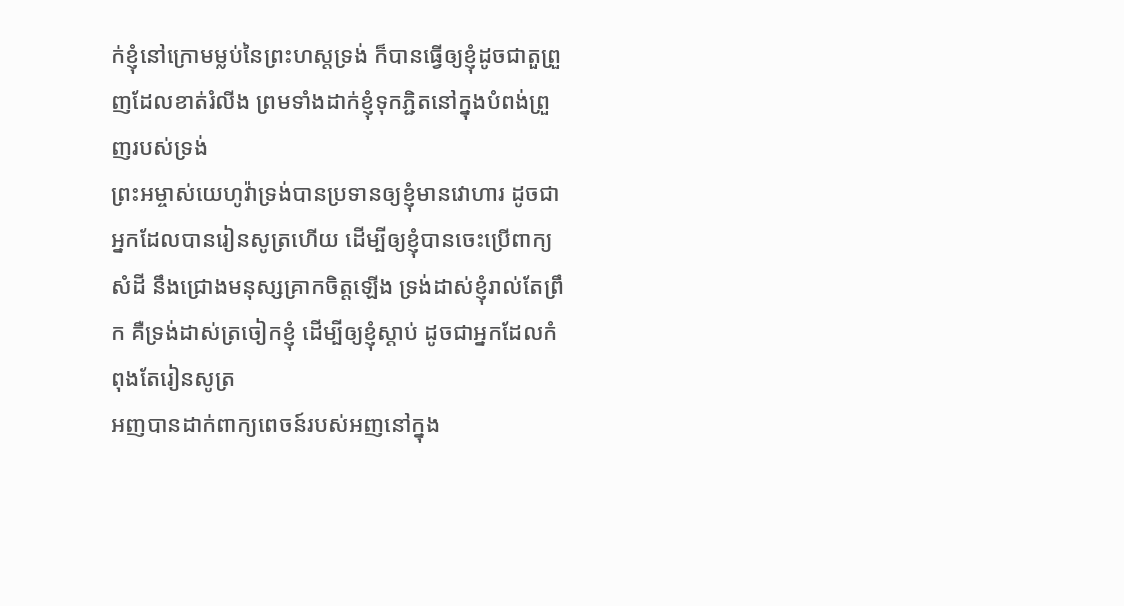ក់ខ្ញុំនៅក្រោមម្លប់នៃព្រះហស្តទ្រង់ ក៏បានធ្វើឲ្យខ្ញុំដូចជាតួព្រួញដែលខាត់រំលីង ព្រមទាំងដាក់ខ្ញុំទុកភ្ជិតនៅក្នុងបំពង់ព្រួញរបស់ទ្រង់
ព្រះអម្ចាស់យេហូវ៉ាទ្រង់បានប្រទានឲ្យខ្ញុំមានវោហារ ដូចជាអ្នកដែលបានរៀនសូត្រហើយ ដើម្បីឲ្យខ្ញុំបានចេះប្រើពាក្យសំដី នឹងជ្រោងមនុស្សគ្រាកចិត្តឡើង ទ្រង់ដាស់ខ្ញុំរាល់តែព្រឹក គឺទ្រង់ដាស់ត្រចៀកខ្ញុំ ដើម្បីឲ្យខ្ញុំស្តាប់ ដូចជាអ្នកដែលកំពុងតែរៀនសូត្រ
អញបានដាក់ពាក្យពេចន៍របស់អញនៅក្នុង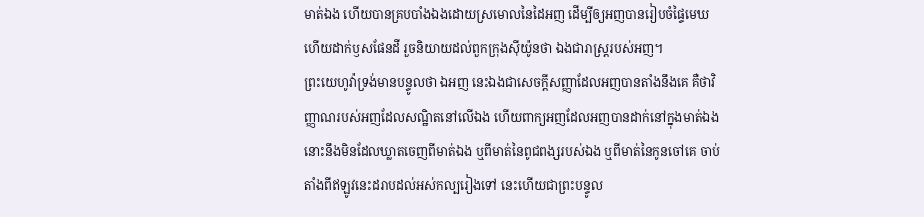មាត់ឯង ហើយបានគ្របបាំងឯងដោយស្រមោលនៃដៃអញ ដើម្បីឲ្យអញបានរៀបចំផ្ទៃមេឃ ហើយដាក់ឫសផែនដី រួចនិយាយដល់ពួកក្រុងស៊ីយ៉ូនថា ឯងជារាស្ត្ររបស់អញ។
ព្រះយេហូវ៉ាទ្រង់មានបន្ទូលថា ឯអញ នេះឯងជាសេចក្ដីសញ្ញាដែលអញបានតាំងនឹងគេ គឺថាវិញ្ញាណរបស់អញដែលសណ្ឋិតនៅលើឯង ហើយពាក្យអញដែលអញបានដាក់នៅក្នុងមាត់ឯង នោះនឹងមិនដែលឃ្លាតចេញពីមាត់ឯង ឬពីមាត់នៃពូជពង្សរបស់ឯង ឬពីមាត់នៃកូនចៅគេ ចាប់តាំងពីឥឡូវនេះដរាបដល់អស់កល្បរៀងទៅ នេះហើយជាព្រះបន្ទូល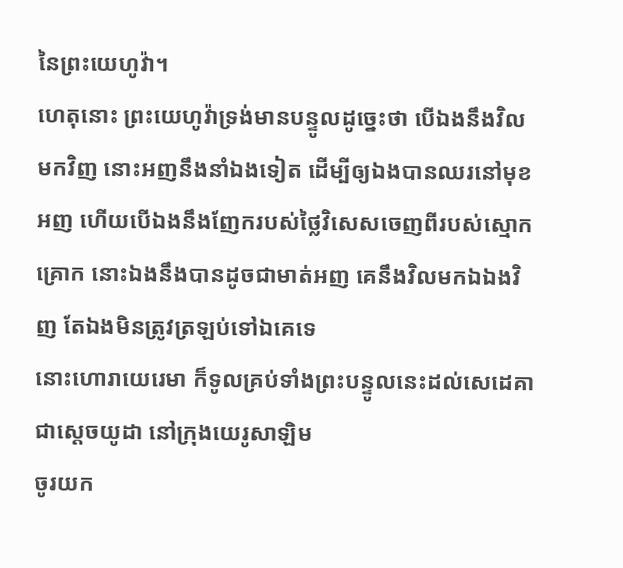នៃព្រះយេហូវ៉ា។
ហេតុនោះ ព្រះយេហូវ៉ាទ្រង់មានបន្ទូលដូច្នេះថា បើឯងនឹងវិលមកវិញ នោះអញនឹងនាំឯងទៀត ដើម្បីឲ្យឯងបានឈរនៅមុខអញ ហើយបើឯងនឹងញែករបស់ថ្លៃវិសេសចេញពីរបស់ស្មោកគ្រោក នោះឯងនឹងបានដូចជាមាត់អញ គេនឹងវិលមកឯឯងវិញ តែឯងមិនត្រូវត្រឡប់ទៅឯគេទេ
នោះហោរាយេរេមា ក៏ទូលគ្រប់ទាំងព្រះបន្ទូលនេះដល់សេដេគា ជាស្តេចយូដា នៅក្រុងយេរូសាឡិម
ចូរយក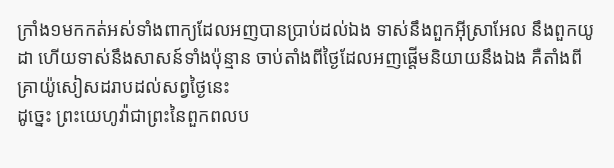ក្រាំង១មកកត់អស់ទាំងពាក្យដែលអញបានប្រាប់ដល់ឯង ទាស់នឹងពួកអ៊ីស្រាអែល នឹងពួកយូដា ហើយទាស់នឹងសាសន៍ទាំងប៉ុន្មាន ចាប់តាំងពីថ្ងៃដែលអញផ្តើមនិយាយនឹងឯង គឺតាំងពីគ្រាយ៉ូសៀសដរាបដល់សព្វថ្ងៃនេះ
ដូច្នេះ ព្រះយេហូវ៉ាជាព្រះនៃពួកពលប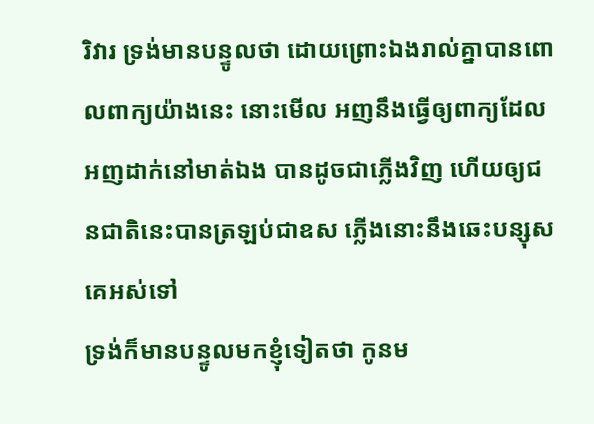រិវារ ទ្រង់មានបន្ទូលថា ដោយព្រោះឯងរាល់គ្នាបានពោលពាក្យយ៉ាងនេះ នោះមើល អញនឹងធ្វើឲ្យពាក្យដែលអញដាក់នៅមាត់ឯង បានដូចជាភ្លើងវិញ ហើយឲ្យជនជាតិនេះបានត្រឡប់ជាឧស ភ្លើងនោះនឹងឆេះបន្សុសគេអស់ទៅ
ទ្រង់ក៏មានបន្ទូលមកខ្ញុំទៀតថា កូនម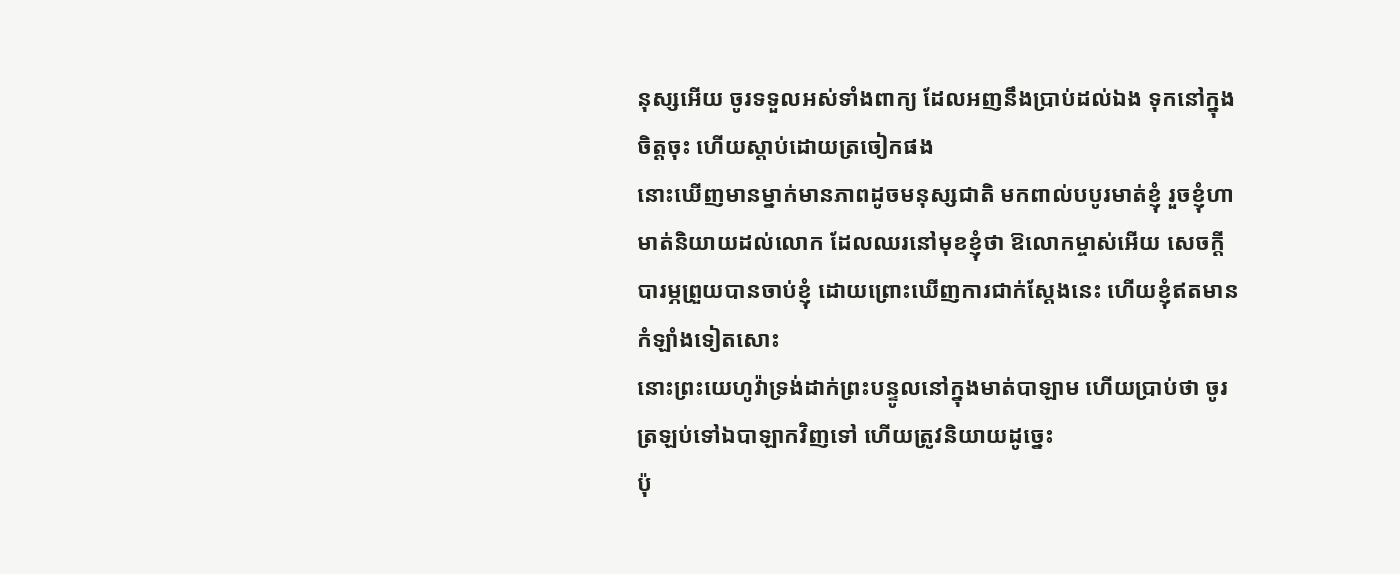នុស្សអើយ ចូរទទួលអស់ទាំងពាក្យ ដែលអញនឹងប្រាប់ដល់ឯង ទុកនៅក្នុងចិត្តចុះ ហើយស្តាប់ដោយត្រចៀកផង
នោះឃើញមានម្នាក់មានភាពដូចមនុស្សជាតិ មកពាល់បបូរមាត់ខ្ញុំ រួចខ្ញុំហាមាត់និយាយដល់លោក ដែលឈរនៅមុខខ្ញុំថា ឱលោកម្ចាស់អើយ សេចក្ដីបារម្ភព្រួយបានចាប់ខ្ញុំ ដោយព្រោះឃើញការជាក់ស្តែងនេះ ហើយខ្ញុំឥតមានកំឡាំងទៀតសោះ
នោះព្រះយេហូវ៉ាទ្រង់ដាក់ព្រះបន្ទូលនៅក្នុងមាត់បាឡាម ហើយប្រាប់ថា ចូរត្រឡប់ទៅឯបាឡាកវិញទៅ ហើយត្រូវនិយាយដូច្នេះ
ប៉ុ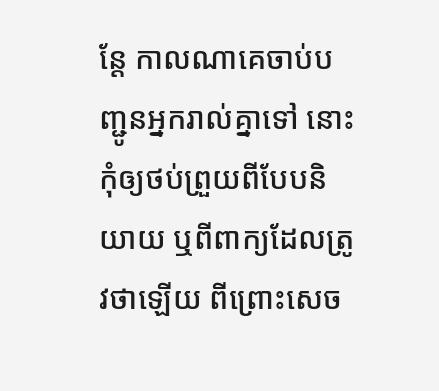ន្តែ កាលណាគេចាប់បញ្ជូនអ្នករាល់គ្នាទៅ នោះកុំឲ្យថប់ព្រួយពីបែបនិយាយ ឬពីពាក្យដែលត្រូវថាឡើយ ពីព្រោះសេច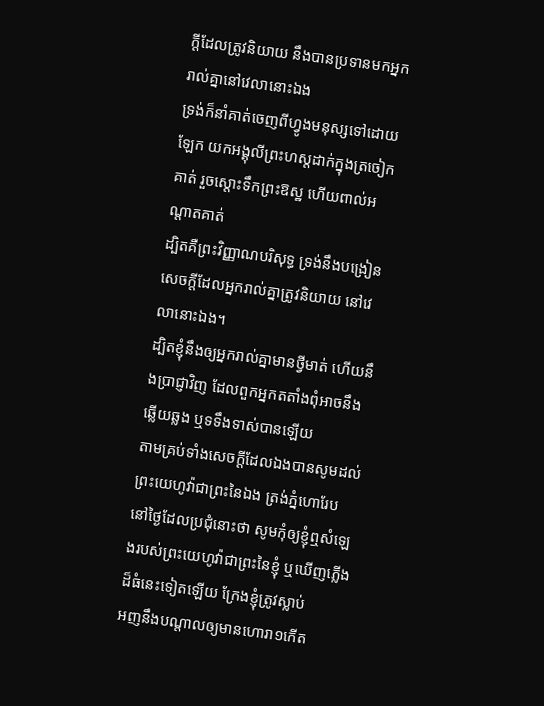ក្ដីដែលត្រូវនិយាយ នឹងបានប្រទានមកអ្នករាល់គ្នានៅវេលានោះឯង
ទ្រង់ក៏នាំគាត់ចេញពីហ្វូងមនុស្សទៅដោយឡែក យកអង្គុលីព្រះហស្តដាក់ក្នុងត្រចៀកគាត់ រួចស្តោះទឹកព្រះឱស្ឋ ហើយពាល់អណ្តាតគាត់
ដ្បិតគឺព្រះវិញ្ញាណបរិសុទ្ធ ទ្រង់នឹងបង្រៀនសេចក្ដីដែលអ្នករាល់គ្នាត្រូវនិយាយ នៅវេលានោះឯង។
ដ្បិតខ្ញុំនឹងឲ្យអ្នករាល់គ្នាមានថ្វីមាត់ ហើយនឹងប្រាជ្ញាវិញ ដែលពួកអ្នកតតាំងពុំអាចនឹងឆ្លើយឆ្លង ឬទទឹងទាស់បានឡើយ
តាមគ្រប់ទាំងសេចក្ដីដែលឯងបានសូមដល់ព្រះយេហូវ៉ាជាព្រះនៃឯង ត្រង់ភ្នំហោរែប នៅថ្ងៃដែលប្រជុំនោះថា សូមកុំឲ្យខ្ញុំឮសំឡេងរបស់ព្រះយេហូវ៉ាជាព្រះនៃខ្ញុំ ឬឃើញភ្លើងដ៏ធំនេះទៀតឡើយ ក្រែងខ្ញុំត្រូវស្លាប់
អញនឹងបណ្តាលឲ្យមានហោរា១កើត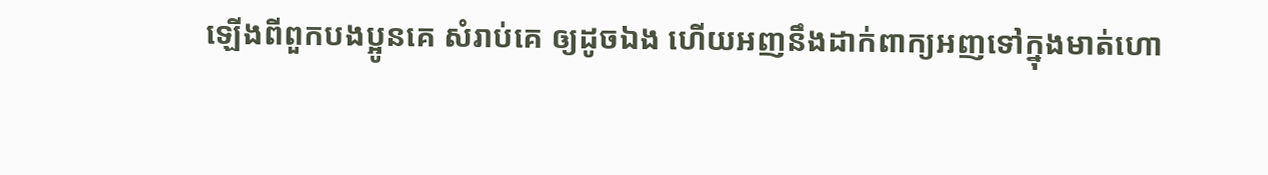ឡើងពីពួកបងប្អូនគេ សំរាប់គេ ឲ្យដូចឯង ហើយអញនឹងដាក់ពាក្យអញទៅក្នុងមាត់ហោ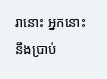រានោះ អ្នកនោះនឹងប្រាប់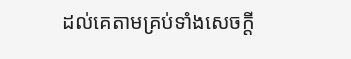ដល់គេតាមគ្រប់ទាំងសេចក្ដី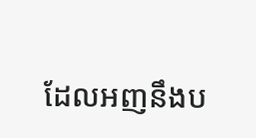ដែលអញនឹងប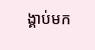ង្គាប់មក